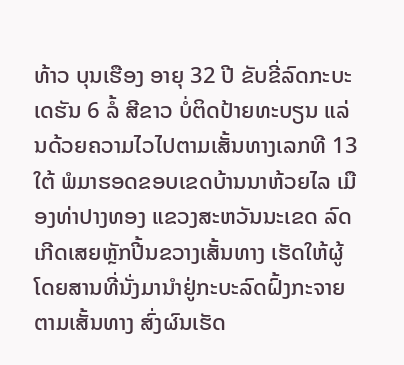ທ້າວ ບຸນເຮືອງ ອາຍຸ 32 ປີ ຂັບຂີ່ລົດກະບະເດຮັນ 6 ລໍ້ ສີຂາວ ບໍ່ຕິດປ້າຍທະບຽນ ແລ່ນດ້ວຍຄວາມໄວໄປຕາມເສັ້ນທາງເລກທີ 13 ໃຕ້ ພໍມາຮອດຂອບເຂດບ້ານນາຫ້ວຍໄລ ເມືອງທ່າປາງທອງ ແຂວງສະຫວັນນະເຂດ ລົດເກີດເສຍຫຼັກປີ້ນຂວາງເສັ້ນທາງ ເຮັດໃຫ້ຜູ້ໂດຍສານທີ່ນັ່ງມານຳຢູ່ກະບະລົດຝົ້ງກະຈາຍຕາມເສັ້ນທາງ ສົ່ງຜົນເຮັດ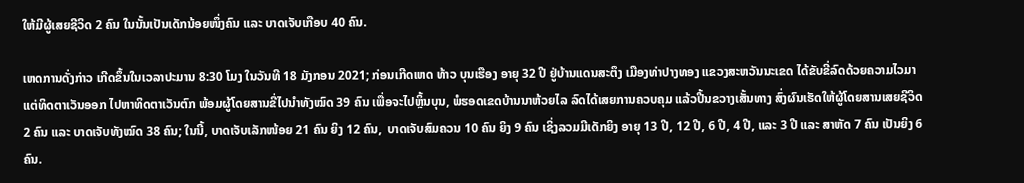ໃຫ້ມີຜູ້ເສຍຊີວິດ 2 ຄົນ ໃນນັ້ນເປັນເດັກນ້ອຍໜຶ່ງຄົນ ແລະ ບາດເຈັບເກືອບ 40 ຄົນ.

ເຫດການດັ່ງກ່າວ ເກີດຂຶ້ນໃນເວລາປະມານ 8:30 ໂມງ ໃນວັນທີ 18 ມັງກອນ 2021; ກ່ອນເກີດເຫດ ທ້າວ ບຸນເຮືອງ ອາຍຸ 32 ປີ ຢູ່ບ້ານແດນສະຕຶງ ເມືອງທ່າປາງທອງ ແຂວງສະຫວັນນະເຂດ ໄດ້ຂັບຂີ່ລົດດ້ວຍຄວາມໄວມາແຕ່ທິດຕາເວັນອອກ ໄປຫາທິດຕາເວັນຕົກ ພ້ອມຜູ້ໂດຍສານຂີ່ໄປນຳທັງໝົດ 39 ຄົນ ເພື່ອຈະໄປຫຼິ້ນບຸນ, ພໍຮອດເຂດບ້ານນາຫ້ວຍໄລ ລົດໄດ້ເສຍການຄວບຄຸມ ແລ້ວປີ້ນຂວາງເສັ້ນທາງ ສົ່ງຜົນເຮັດໃຫ້ຜູ້ໂດຍສານເສຍຊີວິດ 2 ຄົນ ແລະ ບາດເຈັບທັງໝົດ 38 ຄົນ; ໃນນີ້, ບາດເຈັບເລັກໜ້ອຍ 21 ຄົນ ຍິງ 12 ຄົນ,  ບາດເຈັບສົມຄວນ 10 ຄົນ ຍິງ 9 ຄົນ ເຊິ່ງລວມມີເດັກຍິງ ອາຍຸ 13 ປີ, 12 ປີ, 6 ປີ, 4 ປີ, ແລະ 3 ປີ ແລະ ສາຫັດ 7 ຄົນ ເປັນຍິງ 6 ຄົນ.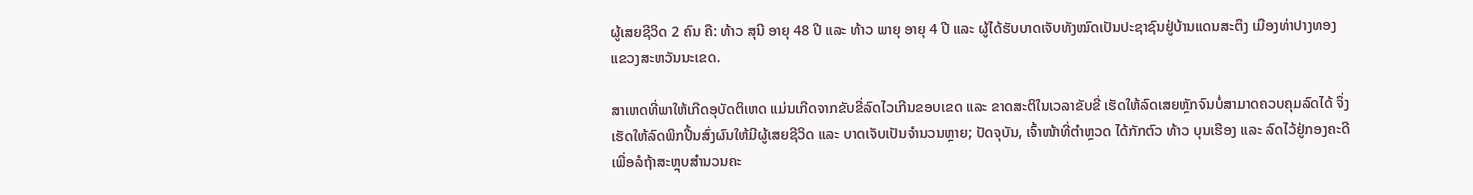ຜູ້ເສຍຊີວິດ 2 ຄົນ ຄື: ທ້າວ ສຸນີ ອາຍຸ 48 ປີ ແລະ ທ້າວ ພາຍຸ ອາຍຸ 4 ປີ ແລະ ຜູ້ໄດ້ຮັບບາດເຈັບທັງໝົດເປັນປະຊາຊົນຢູ່ບ້ານແດນສະຕຶງ ເມືອງທ່າປາງທອງ ແຂວງສະຫວັນນະເຂດ.

ສາເຫດທີ່ພາໃຫ້ເກີດອຸບັດຕິເຫດ ແມ່ນເກີດຈາກຂັບຂີ່ລົດໄວເກີນຂອບເຂດ ແລະ ຂາດສະຕິໃນເວລາຂັບຂີ່ ເຮັດໃຫ້ລົດເສຍຫຼັກຈົນບໍ່ສາມາດຄວບຄຸມລົດໄດ້ ຈຶ່ງເຮັດໃຫ້ລົດພິກປີ້ນສົ່ງຜົນໃຫ້ມີຜູ້ເສຍຊີວິດ ແລະ ບາດເຈັບເປັນຈໍານວນຫຼາຍ; ປັດຈຸບັນ, ເຈົ້າໜ້າທີ່ຕໍາຫຼວດ ໄດ້ກັກຕົວ ທ້າວ ບຸນເຮືອງ ແລະ ລົດໄວ້ຢູ່ກອງຄະດີ ເພື່ອລໍຖ້າສະຫຼຸບສຳນວນຄະ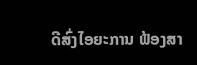ດີສົ່ງໄອຍະການ ຟ້ອງສາ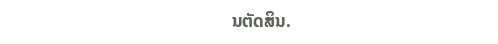ນຕັດສິນ.